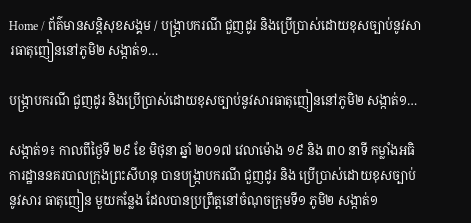Home / ព័ត៌មានសន្តិសុខសង្គម / បង្រ្កាបករណី ជួញដូរ និងប្រើប្រាស់ដោយខុសច្បាប់នូវសារធាតុញៀននៅភូមិ២ សង្កាត់១…

បង្រ្កាបករណី ជួញដូរ និងប្រើប្រាស់ដោយខុសច្បាប់នូវសារធាតុញៀននៅភូមិ២ សង្កាត់១…

សង្កាត់១៖ កាលពីថ្ងៃទី ២៩ ខែ មិថុនា ឆ្នាំ ២០១៧ វេលាម៉ោង ១៩ និង ៣០ នាទី កម្លាំងអធិការដ្ឋាននគរបាលក្រុងព្រះសីហនុ បានបង្រ្កាបករណី ជួញដូរ និង ប្រើប្រាស់ដោយខុសច្បាប់នូវសារ ធាតុញៀន មួយកន្លែង ដែលបានប្រព្រឹត្តនៅចំណុចក្រុមទី១ ភូមិ២ សង្កាត់១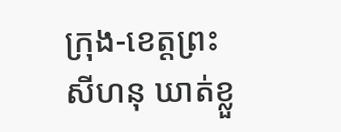ក្រុង-ខេត្តព្រះសីហនុ ឃាត់ខ្លួ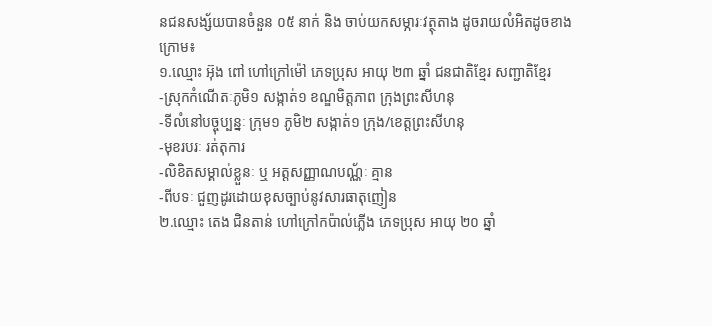នជនសង្ស័យបានចំនួន ០៥ នាក់ និង ចាប់យកសម្ភារៈវត្ថុតាង ដូចរាយលំអិតដូចខាងក្រោម៖
១.ឈ្មោះ អ៊ុង ពៅ ហៅក្រៅម៉ៅ ភេទប្រុស អាយុ ២៣ ឆ្នាំ ជនជាតិខ្មែរ សញ្ជាតិខ្មែរ
-ស្រុកកំណើតៈភូមិ១ សង្កាត់១ ខណ្ឌមិត្តភាព ក្រុងព្រះសីហនុ
-ទីលំនៅបច្ចុប្បន្នៈ ក្រុម១ ភូមិ២ សង្កាត់១ ក្រុង/ខេត្តព្រះសីហនុ
-មុខរបរៈ រត់តុការ
-លិខិតសម្គាល់ខ្លួនៈ ឬ អត្តសញ្ញាណបណ្ណ័ៈ គ្មាន
-ពីបទៈ ជួញដូរដោយខុសច្បាប់នូវសារធាតុញៀន
២.ឈ្មោះ តេង ជិនតាន់ ហៅក្រៅកប៉ាល់ភ្លើង ភេទប្រុស អាយុ ២០ ឆ្នាំ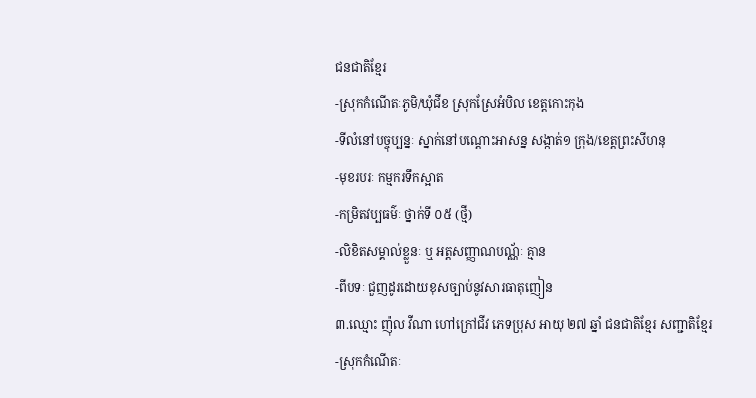ជនជាតិខ្មែរ
-ស្រុកកំណើតៈភូមិ/ឃុំជីខ ស្រុកស្រែអំបិល ខេត្តកោះកុង
-ទីលំនៅបច្ចុប្បន្នៈ ស្នាក់នៅបណ្តោះអាសន្ន សង្កាត់១ ក្រុង/ខេត្តព្រះសីហនុ
-មុខរបរៈ កម្មករទឹកស្អាត
-កម្រិតវប្បធម៌ៈ ថ្នាក់ទី ០៥ (ថ្មី)
-លិខិតសម្គាល់ខ្លួនៈ ឬ អត្តសញ្ញាណបណ្ណ័ៈ គ្មាន
-ពីបទៈ ជួញដូរដោយខុសច្បាប់នូវសារធាតុញៀន
៣.ឈ្មោះ ញ៉ុល វីណា ហៅក្រៅជីវ ភេទប្រុស អាយុ ២៧ ឆ្នាំ ជនជាតិខ្មែរ សញ្ជាតិខ្មែរ
-ស្រុកកំណើតៈ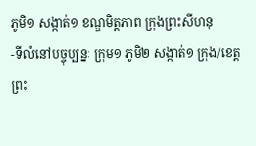ភូមិ១ សង្កាត់១ ខណ្ឌមិត្តភាព ក្រុងព្រះសីហនុ
-ទីលំនៅបច្ចុប្បន្នៈ ក្រុម១ ភូមិ២ សង្កាត់១ ក្រុង/ខេត្តព្រះ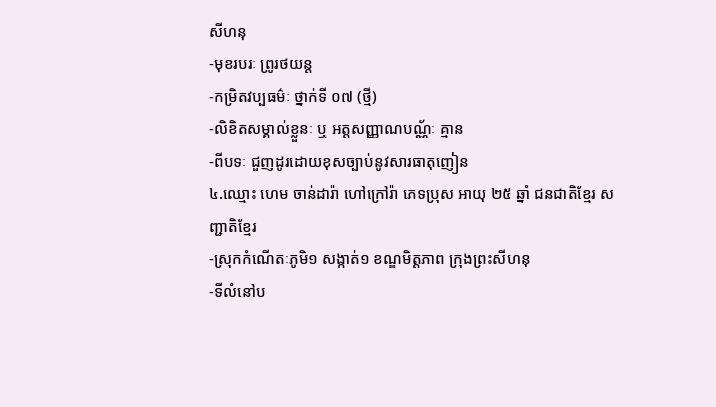សីហនុ
-មុខរបរៈ ព្រូរថយន្ត
-កម្រិតវប្បធម៌ៈ ថ្នាក់ទី ០៧ (ថ្មី)
-លិខិតសម្គាល់ខ្លួនៈ ឬ អត្តសញ្ញាណបណ្ណ័ៈ គ្មាន
-ពីបទៈ ជួញដូរដោយខុសច្បាប់នូវសារធាតុញៀន
៤.ឈ្មោះ ហេម ចាន់ដារ៉ា ហៅក្រៅរ៉ា ភេទប្រុស អាយុ ២៥ ឆ្នាំ ជនជាតិខ្មែរ សញ្ជាតិខ្មែរ
-ស្រុកកំណើតៈភូមិ១ សង្កាត់១ ខណ្ឌមិត្តភាព ក្រុងព្រះសីហនុ
-ទីលំនៅប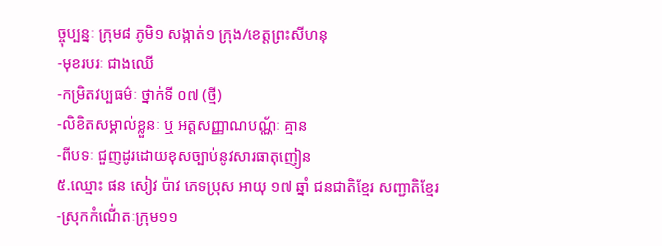ច្ចុប្បន្នៈ ក្រុម៨ ភូមិ១ សង្កាត់១ ក្រុង/ខេត្តព្រះសីហនុ
-មុខរបរៈ ជាងឈើ
-កម្រិតវប្បធម៌ៈ ថ្នាក់ទី ០៧ (ថ្មី)
-លិខិតសម្គាល់ខ្លួនៈ ឬ អត្តសញ្ញាណបណ្ណ័ៈ គ្មាន
-ពីបទៈ ជួញដូរដោយខុសច្បាប់នូវសារធាតុញៀន
៥.ឈ្មោះ ផន សៀវ ប៉ាវ ភេទប្រុស អាយុ ១៧ ឆ្នាំ ជនជាតិខ្មែរ សញ្ជាតិខ្មែរ
-ស្រុកកំណើ់តៈក្រុម១១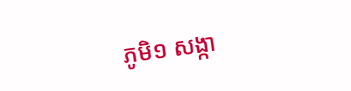ភូមិ១ សង្កា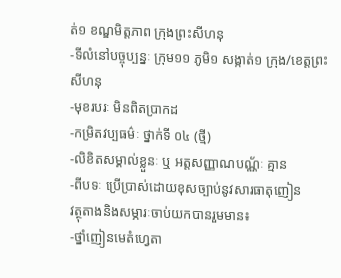ត់១ ខណ្ឌមិត្តភាព ក្រុងព្រះសីហនុ
-ទីលំនៅបច្ចុប្បន្នៈ ក្រុម១១ ភូមិ១ សង្កាត់១ ក្រុង/ខេត្តព្រះសីហនុ
-មុខរបរៈ មិនពិតប្រាកដ
-កម្រិតវប្បធម៌ៈ ថ្នាក់ទី ០៤ (ថ្មី)
-លិខិតសម្គាល់ខ្លួនៈ ឬ អត្តសញ្ញាណបណ្ណ័ៈ គ្មាន
-ពីបទៈ ប្រើប្រាស់ដោយខុសច្បាប់នូវសារធាតុញៀន
វត្ថុតាងនិងសម្ភារៈចាប់យកបានរួមមាន៖
-ថ្នាំញៀនមេតំហ្វេតា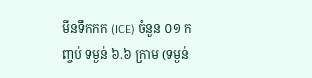មីនទឹកកក (ICE) ចំនួន ០១ កញ្ចប់ ទម្ងន់ ៦.៦ ក្រាម (ទម្ងន់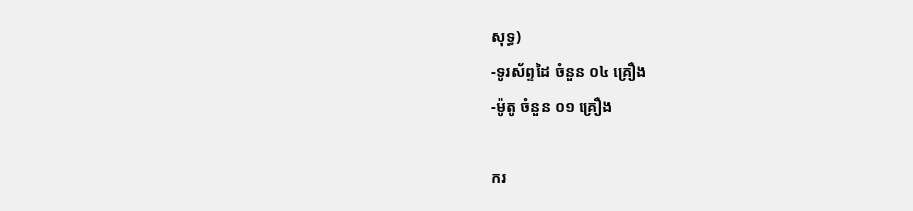សុទ្ធ)
-ទូរស័ព្ទដៃ ចំនួន ០៤ គ្រឿង
-ម៉ូតូ ចំនួន ០១ គ្រឿង

ករ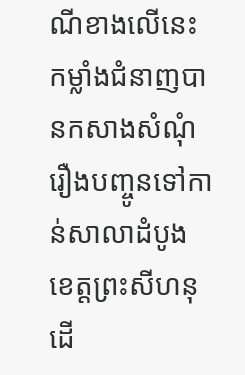ណីខាងលើនេះកម្លាំងជំនាញបានកសាងសំណុំរឿងបញ្ចូនទៅកាន់សាលាដំបូងខេត្តព្រះសីហនុ ដើ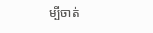ម្បីចាត់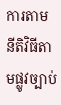ការតាមនីតិវិធីតាមផ្លូវច្បាប់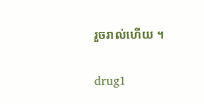រួចរាល់ហើយ ។

drug1